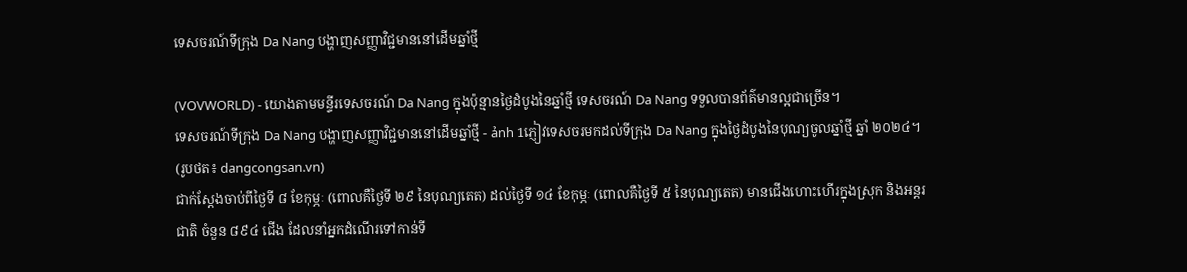ទេសចរណ៍ទីក្រុង Da Nang បង្ហាញសញ្ញាវិជ្ជមាននៅដើមឆ្នាំថ្មី

(VOVWORLD) - យោងតាមមន្ទីរទេសចរណ៍ Da Nang ក្នុងប៉ុន្មានថ្ងៃដំបូងនៃឆ្នាំថ្មី ទេសចរណ៍ Da Nang ទទួលបានព័ត៌មានល្អជាច្រើន។
ទេសចរណ៍ទីក្រុង Da Nang បង្ហាញសញ្ញាវិជ្ជមាននៅដើមឆ្នាំថ្មី - ảnh 1ភ្ញៀវទេសចរមកដល់ទីក្រុង Da Nang ក្នុងថ្ងៃដំបូងនៃបុណ្យចូលឆ្នាំថ្មី ឆ្នាំ ២០២៤។
(រូបថត៖ dangcongsan.vn)
ជាក់ស្តែងចាប់ពីថ្ងៃទី ៨ ខែកុម្ភៈ (ពោលគឺថ្ងៃទី ២៩ នៃបុណ្យតេត) ដល់ថ្ងៃទី ១៤ ខែកុម្ភៈ (ពោលគឺថ្ងៃទី ៥ នៃបុណ្យតេត) មានជើងហោះហើរក្នុងស្រុក និងអន្តរជាតិ ចំនួន ៨៩៤ ជើង ដែលនាំអ្នកដំណើរទៅកាន់ទី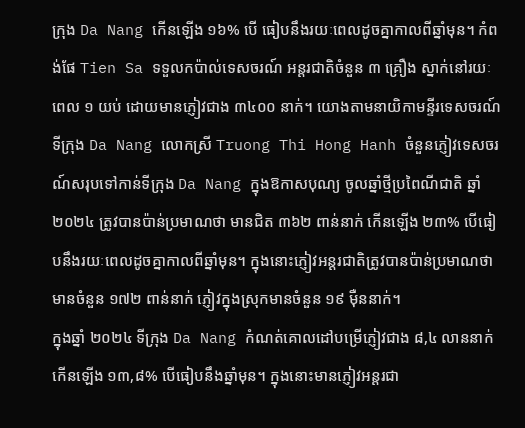ក្រុង Da Nang កើនឡើង ១៦% បើ ធៀបនឹងរយៈពេលដូចគ្នាកាលពីឆ្នាំមុន។ កំពង់ផែ Tien Sa ទទួលកប៉ាល់ទេសចរណ៍ អន្តរជាតិចំនួន ៣ គ្រឿង ស្នាក់នៅរយៈពេល ១ យប់ ដោយមានភ្ញៀវជាង ៣៤០០ នាក់។ យោងតាមនាយិកាមន្ទីរទេសចរណ៍ទីក្រុង Da Nang លោកស្រី Truong Thi Hong Hanh ចំនួនភ្ញៀវទេសចរណ៍សរុបទៅកាន់ទីក្រុង Da Nang ក្នុងឱកាសបុណ្យ ចូលឆ្នាំថ្មីប្រពៃណីជាតិ ឆ្នាំ២០២៤ ត្រូវបានប៉ាន់ប្រមាណថា មានជិត ៣៦២ ពាន់នាក់ កើនឡើង ២៣% បើធៀបនឹងរយៈពេលដូចគ្នាកាលពីឆ្នាំមុន។ ក្នុងនោះភ្ញៀវអន្តរជាតិត្រូវបានប៉ាន់ប្រមាណថាមានចំនួន ១៧២ ពាន់នាក់ ភ្ញៀវក្នុងស្រុកមានចំនួន ១៩ ម៉ឺននាក់។
ក្នុងឆ្នាំ ២០២៤ ទីក្រុង Da Nang កំណត់គោលដៅបម្រើភ្ញៀវជាង ៨,៤ លាននាក់ កើនឡើង ១៣,៨% បើធៀបនឹងឆ្នាំមុន។ ក្នុងនោះមានភ្ញៀវអន្តរជា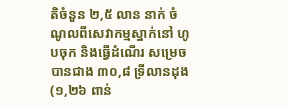តិចំនួន ២,៥ លាន នាក់ ចំណូលពីសេវាកម្មស្នាក់នៅ ហូបចុក និងធ្វើដំណើរ សម្រេចបានជាង ៣០,៨ ទ្រីលានដុង (១,២៦ ពាន់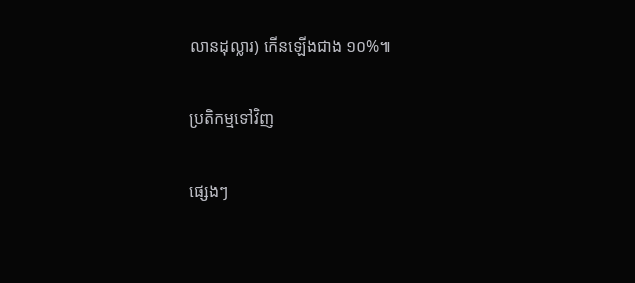លានដុល្លារ) កើនឡើងជាង ១០%៕

ប្រតិកម្មទៅវិញ

ផ្សេងៗ